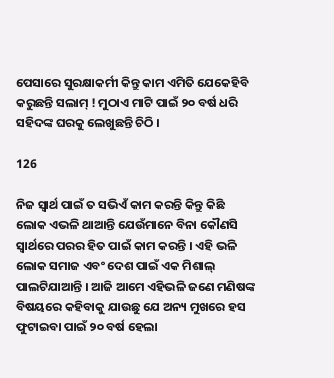ପେସାରେ ସୁରକ୍ଷାକର୍ମୀ କିନ୍ତୁ କାମ ଏମିତି ଯେକେହିବି କରୁଛନ୍ତି ସଲାମ୍ ! ମୁଠାଏ ମାଟି ପାଇଁ ୨୦ ବର୍ଷ ଧରି ସହିଦଙ୍କ ଘରକୁ ଲେଖୁଛନ୍ତି ଚିଠି ।

126

ନିଜ ସ୍ୱାର୍ଥ ପାଇଁ ତ ସଭିଏଁ କାମ କରନ୍ତି କିନ୍ତୁ କିଛି ଲୋକ ଏଭଳି ଥାଆନ୍ତି ଯେଉଁମାନେ ବିନା କୌଣସି ସ୍ୱାର୍ଥରେ ପରର ହିତ ପାଇଁ କାମ କରନ୍ତି । ଏହି ଭଳି ଲୋକ ସମାଜ ଏବଂ ଦେଶ ପାଇଁ ଏକ ମିଶାଲ୍ ପାଲଟିଯାଆନ୍ତି । ଆଜି ଆମେ ଏହିଭଳି ଜଣେ ମଣିଷଙ୍କ ବିଷୟରେ କହିବାକୁ ଯାଉଛୁ ଯେ ଅନ୍ୟ ମୁଖରେ ହସ ଫୁଟାଇବା ପାଇଁ ୨୦ ବର୍ଷ ହେଲା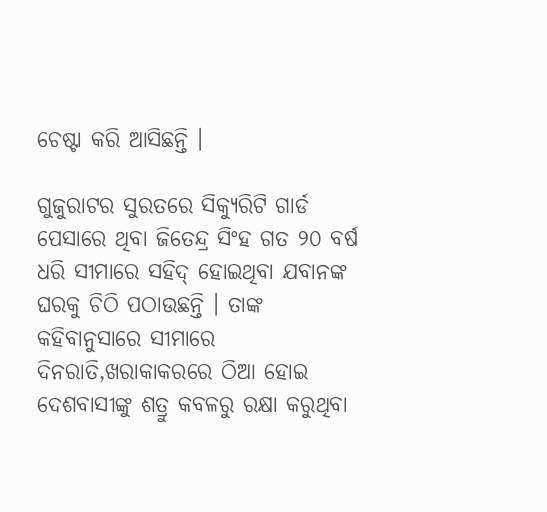ଚେଷ୍ଟା କରି ଆସିଛନ୍ତି ।

ଗୁଜୁରାଟର ସୁରତରେ ସିକ୍ୟୁରିଟି ଗାର୍ଡ ପେସାରେ ଥିବା ଜିତେନ୍ଦ୍ର ସିଂହ ଗତ ୨୦ ବର୍ଷ ଧରି ସୀମାରେ ସହିଦ୍ ହୋଇଥିବା ଯବାନଙ୍କ ଘରକୁ ଚିଠି ପଠାଉଛନ୍ତି । ତାଙ୍କ କହିବାନୁସାରେ ସୀମାରେ ଦିନରାତି,ଖରାକାକରରେ ଠିଆ ହୋଇ ଦେଶବାସୀଙ୍କୁ ଶତ୍ରୁ କବଳରୁ ରକ୍ଷା କରୁଥିବା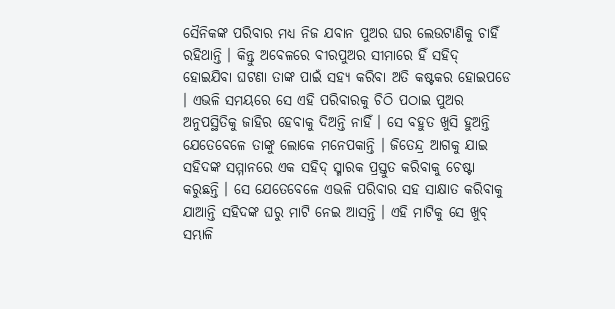ସୈନିକଙ୍କ ପରିବାର ମଧ୍ୟ ନିଜ ଯବାନ ପୁଅର ଘର ଲେଉଟାଣିକୁ ଚାହିଁ ରହିଥାନ୍ତି । କିନ୍ତୁ ଅବେଳରେ ବୀରପୁଅର ସୀମାରେ ହିଁ ସହିଦ୍ ହୋଇଯିବା ଘଟଣା ତାଙ୍କ ପାଇଁ ସହ୍ୟ କରିବା ଅତି କଷ୍ଟକର ହୋଇପଡେ । ଏଭଳି ସମୟରେ ସେ ଏହି ପରିବାରକୁ ଚିଠି ପଠାଇ ପୁଅର ଅନୁପସ୍ଥିତିକୁ ଜାହିର ହେବାକୁ ଦିଅନ୍ତି ନାହିଁ । ସେ ବହୁତ ଖୁସି ହୁଅନ୍ତି ଯେତେବେଳେ ତାଙ୍କୁ ଲୋକେ ମନେପକାନ୍ତି । ଜିତେନ୍ଦ୍ର ଆଗକୁ ଯାଇ ସହିଦଙ୍କ ସମ୍ମାନରେ ଏକ ସହିଦ୍ ସ୍ମାରକ ପ୍ରସ୍ତୁତ କରିବାକୁ ଚେଷ୍ଟା କରୁଛନ୍ତି । ସେ ଯେତେବେଳେ ଏଭଳି ପରିବାର ସହ ସାକ୍ଷାତ କରିବାକୁ ଯାଆନ୍ତି ସହିଦଙ୍କ ଘରୁ ମାଟି ନେଇ ଆସନ୍ତି । ଏହି ମାଟିକୁ ସେ ଖୁବ୍ ସମ୍ଭାଳି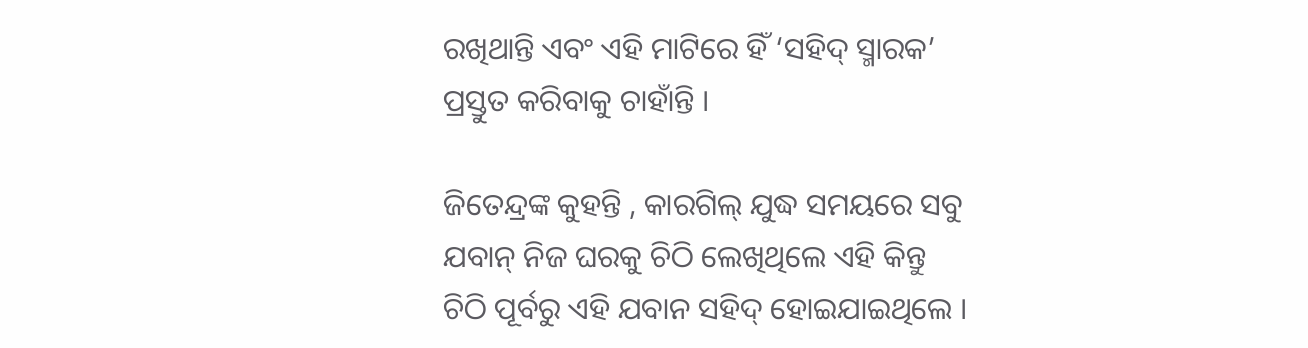ରଖିଥାନ୍ତି ଏବଂ ଏହି ମାଟିରେ ହିଁ ‘ସହିଦ୍ ସ୍ମାରକ’ ପ୍ରସ୍ତୁତ କରିବାକୁ ଚାହାଁନ୍ତି ।

ଜିତେନ୍ଦ୍ରଙ୍କ କୁହନ୍ତି , କାରଗିଲ୍ ଯୁଦ୍ଧ ସମୟରେ ସବୁ ଯବାନ୍ ନିଜ ଘରକୁ ଚିଠି ଲେଖିଥିଲେ ଏହି କିନ୍ତୁ ଚିଠି ପୂର୍ବରୁ ଏହି ଯବାନ ସହିଦ୍ ହୋଇଯାଇଥିଲେ ।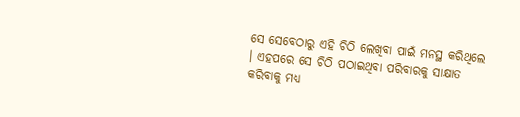ସେ ସେବେଠାରୁ ଏହି ଚିଠି ଲେଖିବା ପାଇଁ ମନସ୍ଥ କରିଥିଲେ । ଏହପରେ ସେ ଚିଠି ପଠାଇଥିବା ପରିବାରକୁ ସାକ୍ଷାତ କରିବାକୁ ମଧ୍ୟ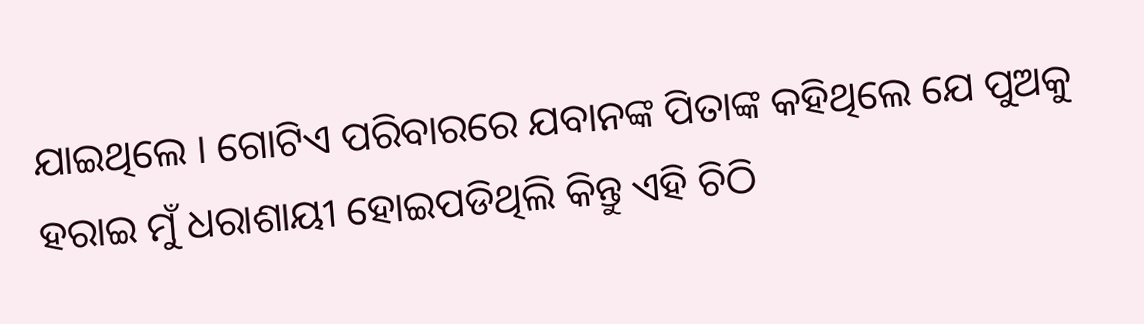ଯାଇଥିଲେ । ଗୋଟିଏ ପରିବାରରେ ଯବାନଙ୍କ ପିତାଙ୍କ କହିଥିଲେ ଯେ ପୁଅକୁ ହରାଇ ମୁଁ ଧରାଶାୟୀ ହୋଇପଡିଥିଲି କିନ୍ତୁ ଏହି ଚିଠି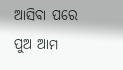ଆସିବା ପରେ ପୁଅ ଆମ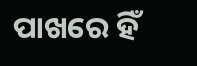ପାଖରେ ହିଁ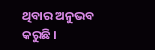ଥିବାର ଅନୁଭବ କରୁଛି ।